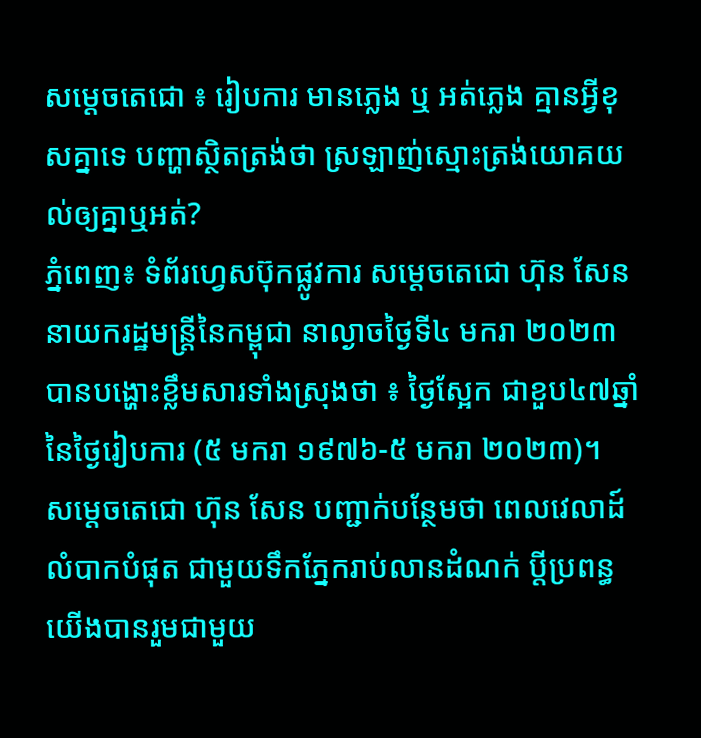សម្តេចតេជោ ៖ រៀបការ មានភ្លេង ឬ អត់ភ្លេង គ្មានអ្វីខុសគ្នាទេ បញ្ហាស្ថិតត្រង់ថា ស្រឡាញ់ស្មោះត្រង់យោគយល់ឲ្យគ្នាឬអត់?
ភ្នំពេញ៖ ទំព័រហ្វេសប៊ុកផ្លូវការ សម្តេចតេជោ ហ៊ុន សែន នាយករដ្ឋមន្ត្រីនៃកម្ពុជា នាល្ងាចថ្ងៃទី៤ មករា ២០២៣ បានបង្ហោះខ្លឹមសារទាំងស្រុងថា ៖ ថ្ងៃស្អែក ជាខួប៤៧ឆ្នាំ នៃថ្ងៃរៀបការ (៥ មករា ១៩៧៦-៥ មករា ២០២៣)។
សម្តេចតេជោ ហ៊ុន សែន បញ្ជាក់បន្ថែមថា ពេលវេលាដ៍លំបាកបំផុត ជាមួយទឹកភ្នែករាប់លានដំណក់ ប្តីប្រពន្ធយើងបានរួមជាមួយ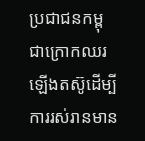ប្រជាជនកម្ពុជាក្រោកឈរឡើងតស៊ូដើម្បីការរស់រានមាន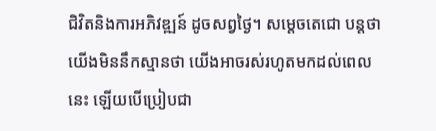ជិវិតនិងការអភិវឌ្ឍន៍ ដូចសព្វថ្ងៃ។ សម្តេចតេជោ បន្តថា យើងមិននឹកស្មានថា យើងអាចរស់រហូតមកដល់ពេលនេះ ឡើយបើប្រៀបជា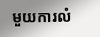មួយការលំ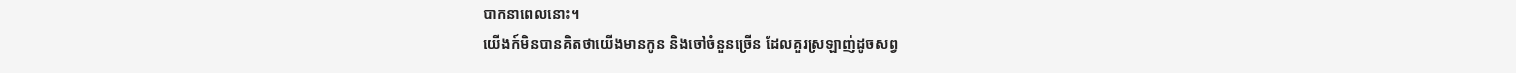បាកនាពេលនោះ។
យើងក៍មិនបានគិតថាយើងមានកូន និងចៅចំនួនច្រើន ដែលគួរស្រឡាញ់ដូចសព្វ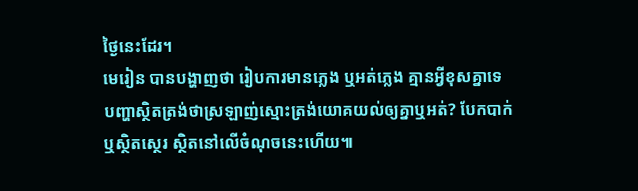ថ្ងៃនេះដែរ។
មេរៀន បានបង្ហាញថា រៀបការមានភ្លេង ឬអត់ភ្លេង គ្មានអ្វីខុសគ្នាទេ បញ្ហាស្ថិតត្រង់ថាស្រឡាញ់ស្មោះត្រង់យោគយល់ឲ្យគ្នាឬអត់? បែកបាក់ ឬស្ថិតស្ថេរ ស្ថិតនៅលើចំណុចនេះហើយ៕